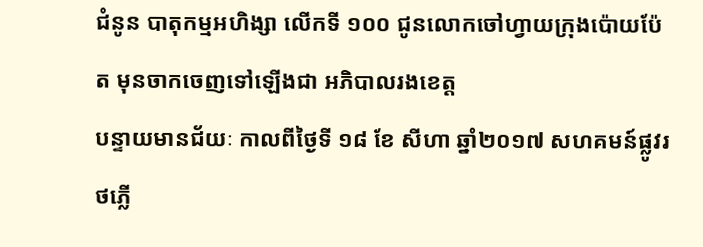ជំនូន បាតុកម្មអហិង្សា លើកទី ១០០ ជូនលោកចៅហ្វាយក្រុងប៉ោយប៉ែត មុនចាកចេញទៅឡើងជា អភិបាលរងខេត្ត
បន្ទាយមានជ័យៈ កាលពីថ្ងៃទី ១៨ ខែ សីហា ឆ្នាំ២០១៧ សហគមន៍ផ្លូវរថភ្លើ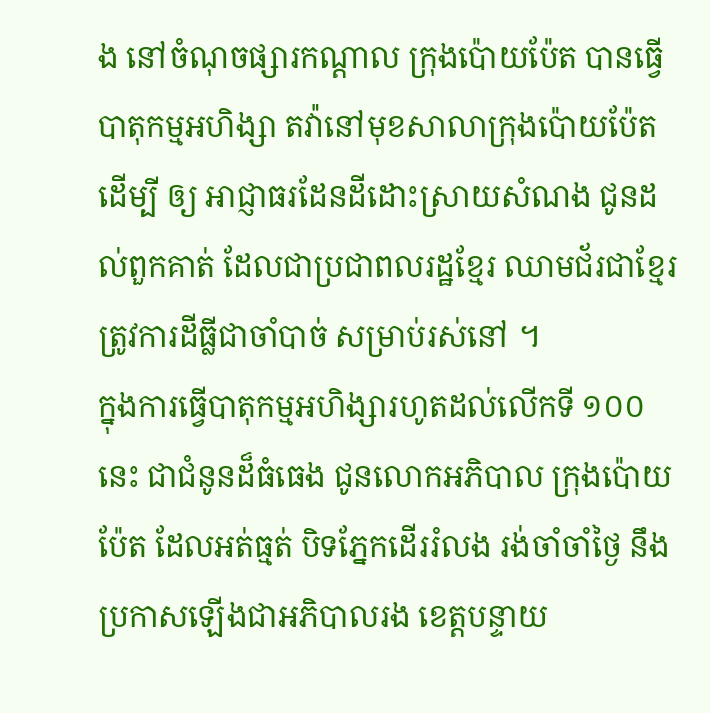ង នៅចំណុចផ្សារកណ្តាល ក្រុងប៉ោយប៉ែត បានធ្វើបាតុកម្មអហិង្សា តវ៉ានៅមុខសាលាក្រុងប៉ោយប៉ែត ដើម្បី ឲ្យ អាជ្ញាធរដែនដីដោះស្រាយសំណង ជូនដល់ពួកគាត់ ដែលជាប្រជាពលរដ្ឋខ្មែរ ឈាមជ័រជាខ្មែរ ត្រូវការដីធ្លីជាចាំបាច់ សម្រាប់រស់នៅ ។
ក្នុងការធ្វើបាតុកម្មអហិង្សារហូតដល់លើកទី ១០០ នេះ ជាជំនូនដ៏ធំធេង ជូនលោកអភិបាល ក្រុងប៉ោយប៉ែត ដែលអត់ធ្មត់ បិទភ្នែកដើររំលង រង់ចាំចាំថ្ងៃ នឹងប្រកាសឡើងជាអភិបាលរង ខេត្តបន្ទាយ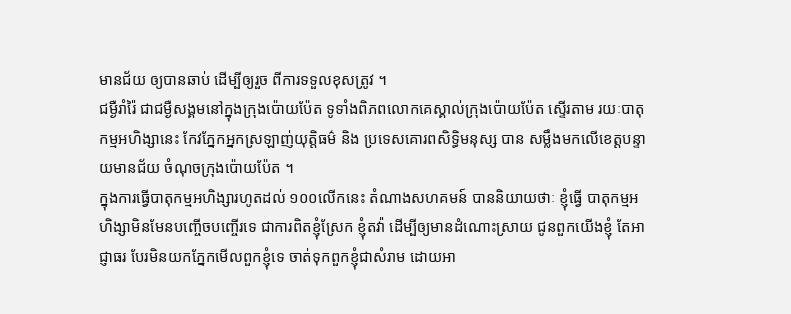មានជ័យ ឲ្យបានឆាប់ ដើម្បីឲ្យរួច ពីការទទួលខុសត្រូវ ។
ជម្ងឺរាំរ៉ៃ ជាជម្ងឺសង្គមនៅក្នុងក្រុងប៉ោយប៉ែត ទូទាំងពិភពលោកគេស្គាល់ក្រុងប៉ោយប៉ែត ស្ទើរតាម រយៈបាតុកម្មអហិង្សានេះ កែវភ្នែកអ្នកស្រឡាញ់យុត្តិធម៌ និង ប្រទេសគោរពសិទ្ធិមនុស្ស បាន សម្លឹងមកលើខេត្តបន្ទាយមានជ័យ ចំណុចក្រុងប៉ោយប៉ែត ។
ក្នុងការធ្វើបាតុកម្មអហិង្សារហូតដល់ ១០០លើកនេះ តំណាងសហគមន៍ បាននិយាយថាៈ ខ្ញុំធ្វើ បាតុកម្មអហិង្សាមិនមែនបញ្ចើចបញ្ចើរទេ ជាការពិតខ្ញុំស្រែក ខ្ញុំតវ៉ា ដើម្បីឲ្យមានដំណោះស្រាយ ជូនពួកយើងខ្ញុំ តែអាជ្ញាធរ បែរមិនយកភ្នែកមើលពួកខ្ញុំទេ ចាត់ទុកពួកខ្ញុំជាសំរាម ដោយអា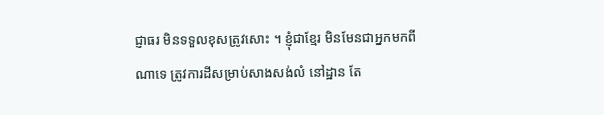ជ្ញាធរ មិនទទួលខុសត្រូវសោះ ។ ខ្ញុំជាខ្មែរ មិនមែនជាអ្នកមកពីណាទេ ត្រូវការដីសម្រាប់សាងសង់លំ នៅដ្ឋាន តែ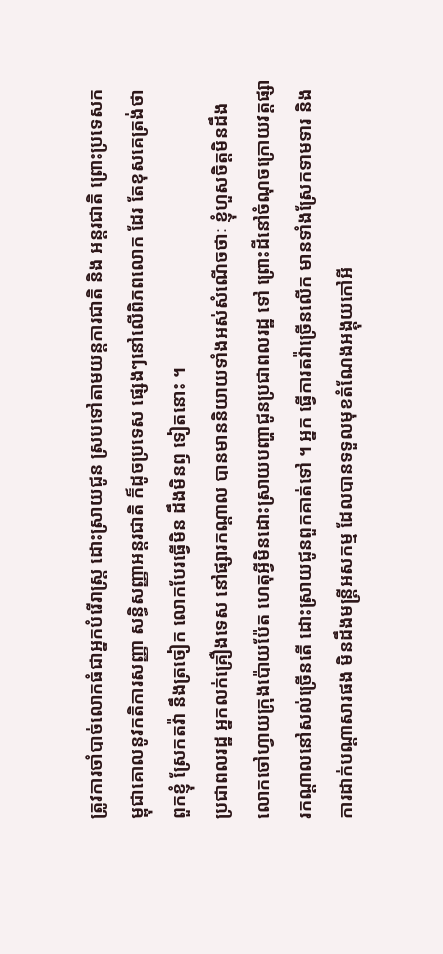ត្រូវការចាំបាច់លោកធំជាអ្នកបំរើរាស្ត្រ ដោះស្រាយជូន ស្របទៅតាមយន្តការជាតិ និង អន្តរជាតិ ព្រោះប្រទេសកម្ពុជាគោលនូវកតិការសញ្ញា សន្ធិសញ្ញាអន្តរជាតិ ក៏ដូចប្រទេស ផ្សេងៗនៅលើពិភពលោក ដែរ តែខុសគេត្រង់ថា ពួកខ្ញុំ ស្រែកតវ៉ា នឹងត្រចៀក លោកបែរធ្វើមិន ដឹងមិនឭ ទៀតនោះ ។
ប្រជាពលរដ្ឋ អ្នកលក់គ្រឿងទេស នៅផ្សារកណ្តាល បានមាននិយាយទាំងអស់សំណើចថាៈ ខ្ញុំហួសចិត្តមិនដឹងលោកចៅហ្វាយក្រុងប៉ោយប៉ែត ហេតុអ្វីមិនដោះស្រាយបញ្ហាជូនប្រជាពលរដ្ឋ ទៅ ព្រោះដីនៅចំណុចក្រោយវត្តផ្សារកណ្តាលនៅសល់ច្រើនតើ ដោះស្រាយជូនពួកគាត់ទៅ ។ អ្នក ធ្វើការតវ៉ាច្រើនលើក មានទាំងស្រែកទាមទារ និងការដាក់បណ្តាសារផង មិនដឹងមន្ត្រីអសកម្ម ដែលបានទទួលមុខតំណែងអង្គុយកៅអី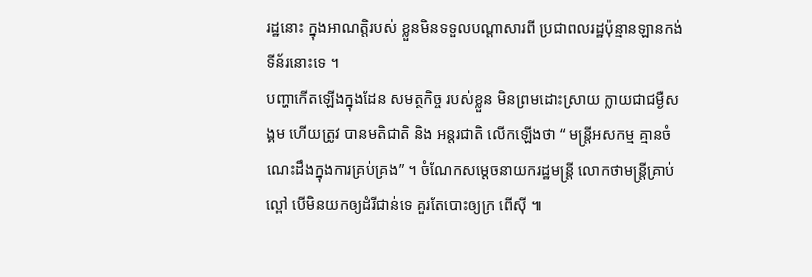រដ្ឋនោះ ក្នុងអាណត្តិរបស់ ខ្លួនមិនទទួលបណ្តាសារពី ប្រជាពលរដ្ឋប៉ុន្មានឡានកង់ទីន័រនោះទេ ។
បញ្ហាកើតឡើងក្នុងដែន សមត្ថកិច្ច របស់ខ្លួន មិនព្រមដោះស្រាយ ក្លាយជាជម្ងឺសង្គម ហើយត្រូវ បានមតិជាតិ និង អន្តរជាតិ លើកឡើងថា “ មន្ត្រីអសកម្ម គ្មានចំណេះដឹងក្នុងការគ្រប់គ្រង” ។ ចំណែកសម្តេចនាយករដ្ឋមន្ត្រី លោកថាមន្ត្រីគ្រាប់ល្ពៅ បើមិនយកឲ្យដំរីជាន់ទេ គួរតែបោះឲ្យក្រ ពើស៊ី ៕